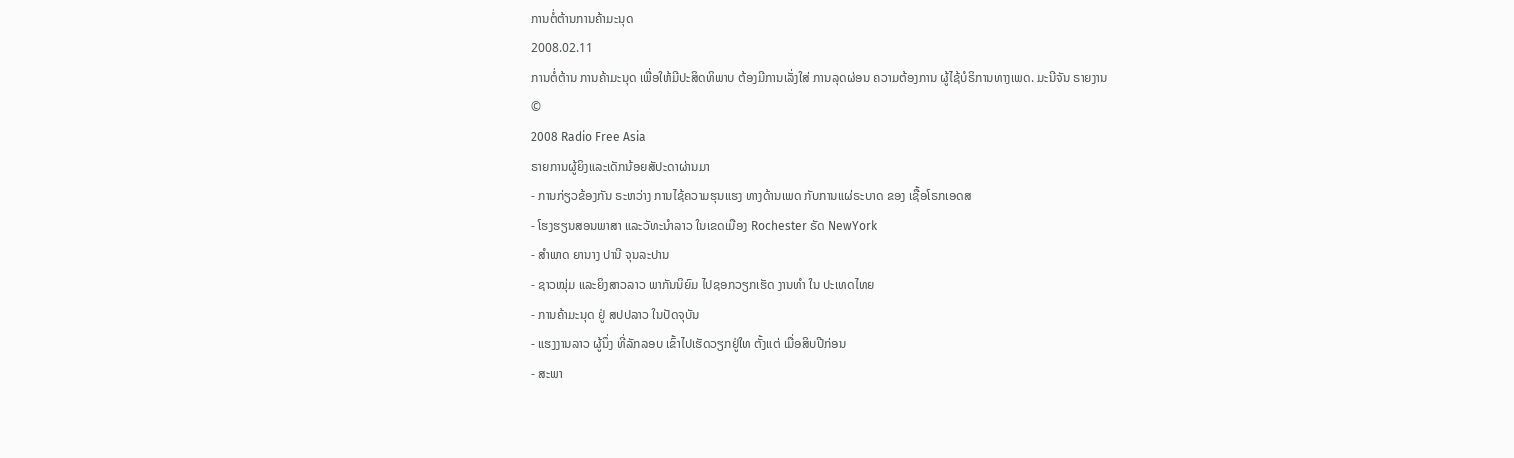ການຕໍ່ຕ້ານການຄ້າມະນຸດ
2008.02.11
ການຕໍ່ຕ້ານ ການຄ້າມະນຸດ ເພື່ອໃຫ້ມີປະສິດທິພາບ ຕ້ອງມີການເລັ່ງໃສ່ ການລຸດຜ່ອນ ຄວາມຕ້ອງການ ຜູ້ໄຊ້ບໍຣິການທາງເພດ. ມະນີຈັນ ຣາຍງານ
©
2008 Radio Free Asia
ຣາຍການຜູ້ຍິງແລະເດັກນ້ອຍສັປະດາຜ່ານມາ
- ການກ່ຽວຂ້ອງກັນ ຣະຫວ່າງ ການໄຊ້ຄວາມຮຸນແຮງ ທາງດ້ານເພດ ກັບການແຜ່ຣະບາດ ຂອງ ເຊື້ອໂຣກເອດສ
- ໂຮງຮຽນສອນພາສາ ແລະວັທະນຳລາວ ໃນເຂດເມືອງ Rochester ຣັດ NewYork
- ສຳພາດ ຍານາງ ປານີ ຈຸນລະປານ
- ຊາວໝຸ່ມ ແລະຍິງສາວລາວ ພາກັນນິຍົມ ໄປຊອກວຽກເຮັດ ງານທຳ ໃນ ປະເທດໄທຍ
- ການຄ້າມະນຸດ ຢູ່ ສປປລາວ ໃນປັດຈຸບັນ
- ແຮງງານລາວ ຜູ້ນຶ່ງ ທີ່ລັກລອບ ເຂົ້າໄປເຮັດວຽກຢູ່ໃທ ຕັ້ງແຕ່ ເມື່ອສິບປີກ່ອນ
- ສະພາ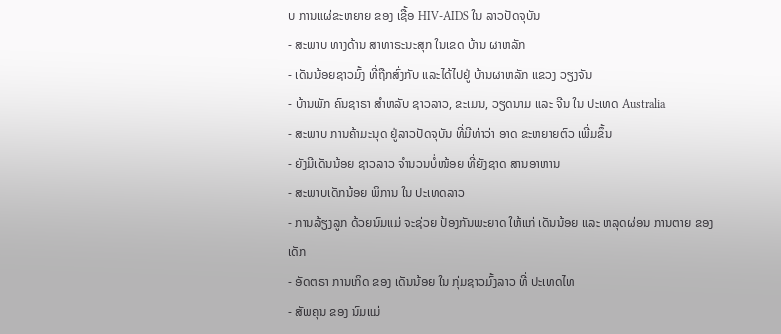ບ ການແຜ່ຂະຫຍາຍ ຂອງ ເຊື້ອ HIV-AIDS ໃນ ລາວປັດຈຸບັນ
- ສະພາບ ທາງດ້ານ ສາທາຣະນະສຸກ ໃນເຂດ ບ້ານ ຜາຫລັກ
- ເດັນນ້ອຍຊາວມົ້ງ ທີ່ຖືກສົ່ງກັບ ແລະໄດ້ໄປຢູ່ ບ້ານຜາຫລັກ ແຂວງ ວຽງຈັນ
- ບ້ານພັກ ຄົນຊາຣາ ສຳຫລັບ ຊາວລາວ, ຂະເມນ, ວຽດນາມ ແລະ ຈີນ ໃນ ປະເທດ Australia
- ສະພາບ ການຄ້າມະນຸດ ຢູ່ລາວປັດຈຸບັນ ທີ່ມີທ່າວ່າ ອາດ ຂະຫຍາຍຕົວ ເພີ່ມຂຶ້ນ
- ຍັງມີເດັນນ້ອຍ ຊາວລາວ ຈຳນວນບໍ່ໜ້ອຍ ທີ່ຍັງຊາດ ສານອາຫານ
- ສະພາບເດັກນ້ອຍ ພິການ ໃນ ປະເທດລາວ
- ການລ້ຽງລູກ ດ້ວຍນົມແມ່ ຈະຊ່ວຍ ປ້ອງກັນພະຍາດ ໃຫ້ແກ່ ເດັນນ້ອຍ ແລະ ຫລຸດຜ່ອນ ການຕາຍ ຂອງເດັກ
- ອັດຕຣາ ການເກິດ ຂອງ ເດັນນ້ອຍ ໃນ ກຸ່ມຊາວມົ້ງລາວ ທີ່ ປະເທດໄທ
- ສັພຄຸນ ຂອງ ນົມແມ່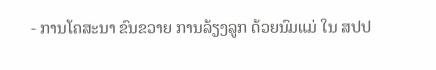- ການໂຄສະນາ ຂົນຂວາຍ ການລ້ຽງລູກ ດ້ວຍນົມແມ່ ໃນ ສປປ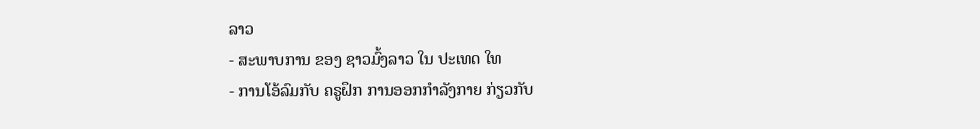ລາວ
- ສະພາບການ ຂອງ ຊາວມົ້ງລາວ ໃນ ປະເທດ ໃທ
- ການໂອ້ລົມກັບ ຄຣູຝຶກ ການອອກກໍາລັງກາຍ ກ່ຽວກັບ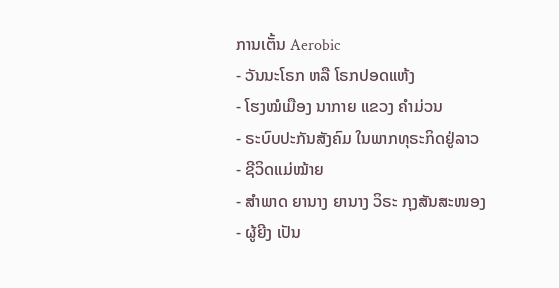ການເຕັ້ນ Aerobic
- ວັນນະໂຣກ ຫລື ໂຣກປອດແຫ້ງ
- ໂຮງໝໍເມືອງ ນາກາຍ ແຂວງ ຄໍາມ່ວນ
- ຣະບົບປະກັນສັງຄົມ ໃນພາກທຸຣະກິດຢູ່ລາວ
- ຊີວິດແມ່ໝ້າຍ
- ສຳພາດ ຍານາງ ຍານາງ ວິຣະ ກຸງສັນສະໜອງ
- ຜູ້ຍີງ ເປັນ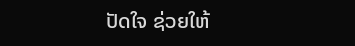ປັດໃຈ ຊ່ວຍໃຫ້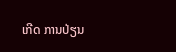ເກີດ ການປ່ຽນ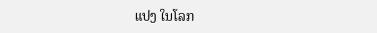ແປງ ໃນໂລກ